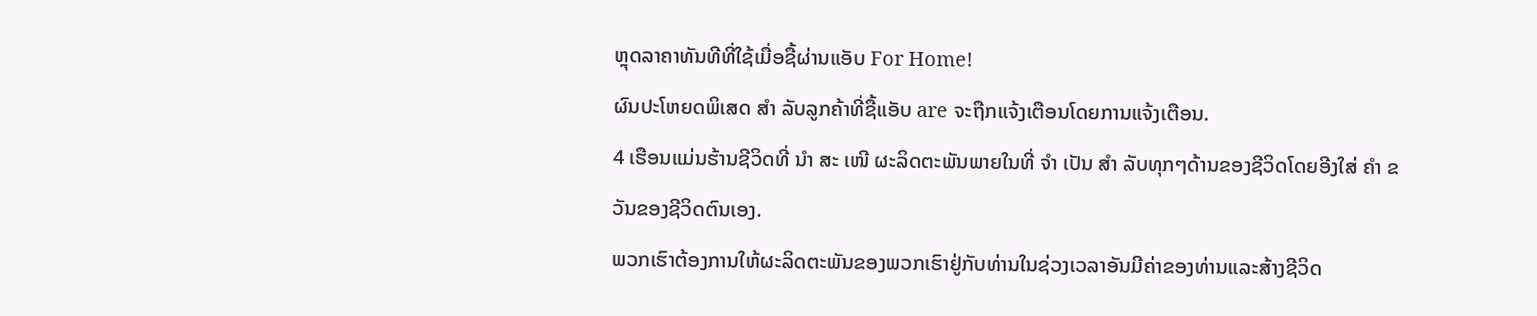ຫຼຸດລາຄາທັນທີທີ່ໃຊ້ເມື່ອຊື້ຜ່ານແອັບ For Home!
ຜົນປະໂຫຍດພິເສດ ສຳ ລັບລູກຄ້າທີ່ຊື້ແອັບ are ຈະຖືກແຈ້ງເຕືອນໂດຍການແຈ້ງເຕືອນ.
4 ເຮືອນແມ່ນຮ້ານຊີວິດທີ່ ນຳ ສະ ເໜີ ຜະລິດຕະພັນພາຍໃນທີ່ ຈຳ ເປັນ ສຳ ລັບທຸກໆດ້ານຂອງຊີວິດໂດຍອີງໃສ່ ຄຳ ຂວັນຂອງຊີວິດຕົນເອງ.
ພວກເຮົາຕ້ອງການໃຫ້ຜະລິດຕະພັນຂອງພວກເຮົາຢູ່ກັບທ່ານໃນຊ່ວງເວລາອັນມີຄ່າຂອງທ່ານແລະສ້າງຊີວິດ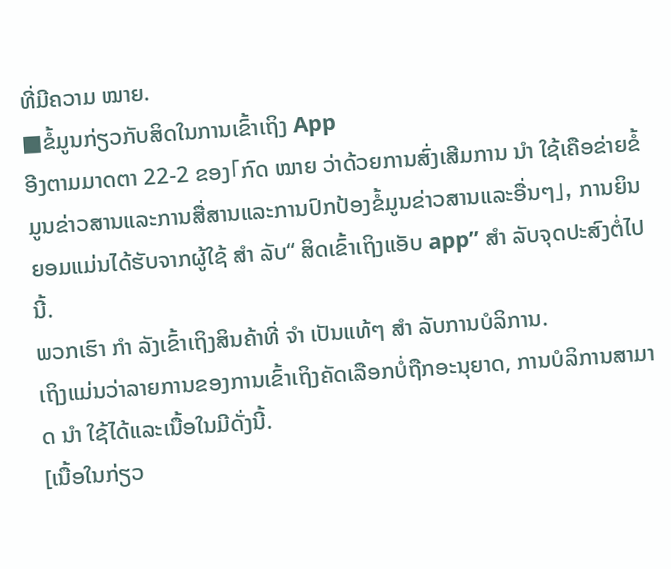ທີ່ມີຄວາມ ໝາຍ.
■ຂໍ້ມູນກ່ຽວກັບສິດໃນການເຂົ້າເຖິງ App
ອີງຕາມມາດຕາ 22-2 ຂອງ「ກົດ ໝາຍ ວ່າດ້ວຍການສົ່ງເສີມການ ນຳ ໃຊ້ເຄືອຂ່າຍຂໍ້ມູນຂ່າວສານແລະການສື່ສານແລະການປົກປ້ອງຂໍ້ມູນຂ່າວສານແລະອື່ນໆ」, ການຍິນຍອມແມ່ນໄດ້ຮັບຈາກຜູ້ໃຊ້ ສຳ ລັບ“ ສິດເຂົ້າເຖິງແອັບ app” ສຳ ລັບຈຸດປະສົງຕໍ່ໄປນີ້.
ພວກເຮົາ ກຳ ລັງເຂົ້າເຖິງສິນຄ້າທີ່ ຈຳ ເປັນແທ້ໆ ສຳ ລັບການບໍລິການ.
ເຖິງແມ່ນວ່າລາຍການຂອງການເຂົ້າເຖິງຄັດເລືອກບໍ່ຖືກອະນຸຍາດ, ການບໍລິການສາມາດ ນຳ ໃຊ້ໄດ້ແລະເນື້ອໃນມີດັ່ງນີ້.
[ເນື້ອໃນກ່ຽວ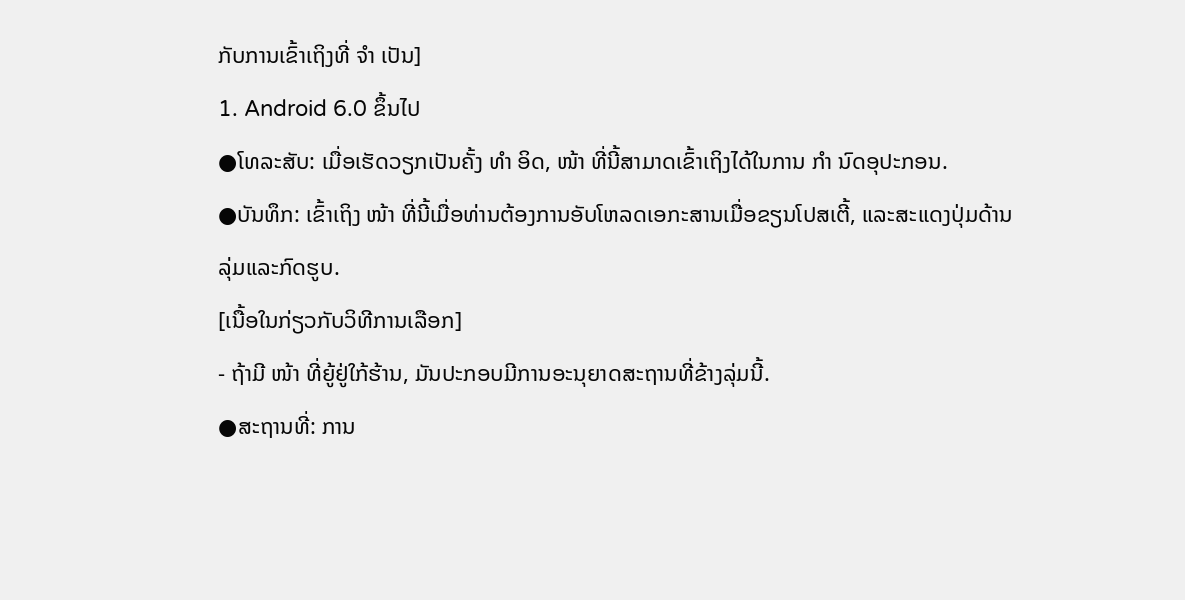ກັບການເຂົ້າເຖິງທີ່ ຈຳ ເປັນ]
1. Android 6.0 ຂຶ້ນໄປ
●ໂທລະສັບ: ເມື່ອເຮັດວຽກເປັນຄັ້ງ ທຳ ອິດ, ໜ້າ ທີ່ນີ້ສາມາດເຂົ້າເຖິງໄດ້ໃນການ ກຳ ນົດອຸປະກອນ.
●ບັນທຶກ: ເຂົ້າເຖິງ ໜ້າ ທີ່ນີ້ເມື່ອທ່ານຕ້ອງການອັບໂຫລດເອກະສານເມື່ອຂຽນໂປສເຕີ້, ແລະສະແດງປຸ່ມດ້ານລຸ່ມແລະກົດຮູບ.
[ເນື້ອໃນກ່ຽວກັບວິທີການເລືອກ]
- ຖ້າມີ ໜ້າ ທີ່ຍູ້ຢູ່ໃກ້ຮ້ານ, ມັນປະກອບມີການອະນຸຍາດສະຖານທີ່ຂ້າງລຸ່ມນີ້.
●ສະຖານທີ່: ການ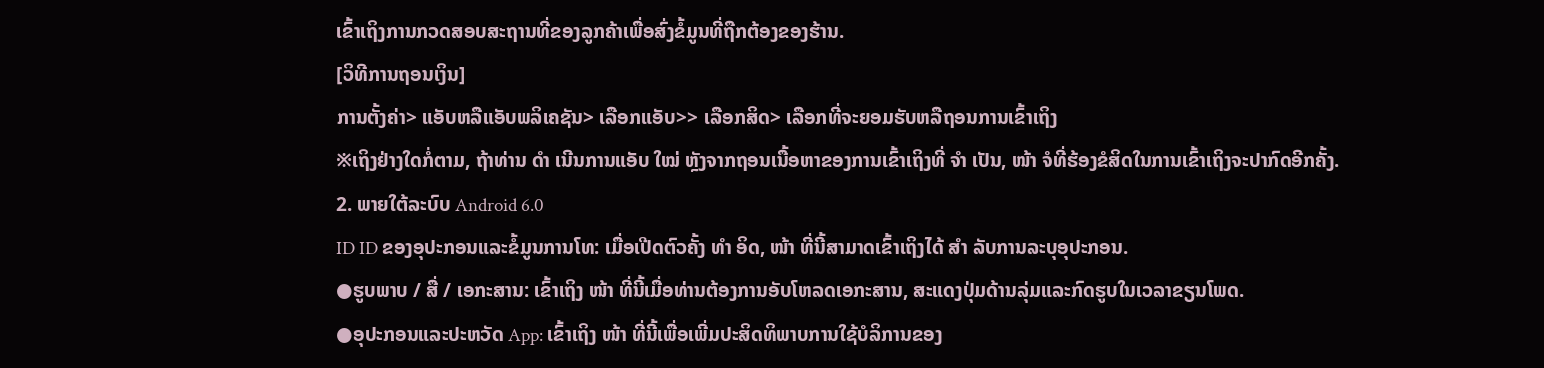ເຂົ້າເຖິງການກວດສອບສະຖານທີ່ຂອງລູກຄ້າເພື່ອສົ່ງຂໍ້ມູນທີ່ຖືກຕ້ອງຂອງຮ້ານ.
[ວິທີການຖອນເງິນ]
ການຕັ້ງຄ່າ> ແອັບຫລືແອັບພລິເຄຊັນ> ເລືອກແອັບ>> ເລືອກສິດ> ເລືອກທີ່ຈະຍອມຮັບຫລືຖອນການເຂົ້າເຖິງ
※ເຖິງຢ່າງໃດກໍ່ຕາມ, ຖ້າທ່ານ ດຳ ເນີນການແອັບ ໃໝ່ ຫຼັງຈາກຖອນເນື້ອຫາຂອງການເຂົ້າເຖິງທີ່ ຈຳ ເປັນ, ໜ້າ ຈໍທີ່ຮ້ອງຂໍສິດໃນການເຂົ້າເຖິງຈະປາກົດອີກຄັ້ງ.
2. ພາຍໃຕ້ລະບົບ Android 6.0
ID ID ຂອງອຸປະກອນແລະຂໍ້ມູນການໂທ: ເມື່ອເປີດຕົວຄັ້ງ ທຳ ອິດ, ໜ້າ ທີ່ນີ້ສາມາດເຂົ້າເຖິງໄດ້ ສຳ ລັບການລະບຸອຸປະກອນ.
●ຮູບພາບ / ສື່ / ເອກະສານ: ເຂົ້າເຖິງ ໜ້າ ທີ່ນີ້ເມື່ອທ່ານຕ້ອງການອັບໂຫລດເອກະສານ, ສະແດງປຸ່ມດ້ານລຸ່ມແລະກົດຮູບໃນເວລາຂຽນໂພດ.
●ອຸປະກອນແລະປະຫວັດ App: ເຂົ້າເຖິງ ໜ້າ ທີ່ນີ້ເພື່ອເພີ່ມປະສິດທິພາບການໃຊ້ບໍລິການຂອງ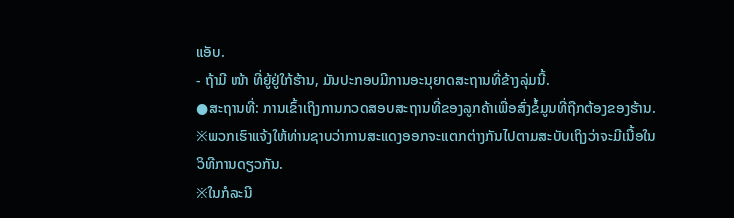ແອັບ.
- ຖ້າມີ ໜ້າ ທີ່ຍູ້ຢູ່ໃກ້ຮ້ານ, ມັນປະກອບມີການອະນຸຍາດສະຖານທີ່ຂ້າງລຸ່ມນີ້.
●ສະຖານທີ່: ການເຂົ້າເຖິງການກວດສອບສະຖານທີ່ຂອງລູກຄ້າເພື່ອສົ່ງຂໍ້ມູນທີ່ຖືກຕ້ອງຂອງຮ້ານ.
※ພວກເຮົາແຈ້ງໃຫ້ທ່ານຊາບວ່າການສະແດງອອກຈະແຕກຕ່າງກັນໄປຕາມສະບັບເຖິງວ່າຈະມີເນື້ອໃນວິທີການດຽວກັນ.
※ໃນກໍລະນີ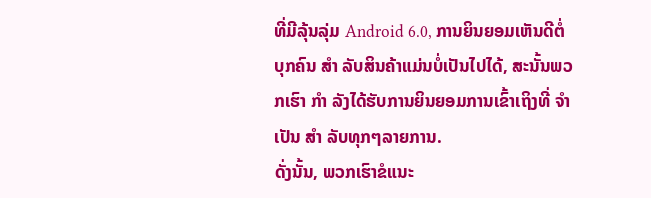ທີ່ມີລຸ້ນລຸ່ມ Android 6.0, ການຍິນຍອມເຫັນດີຕໍ່ບຸກຄົນ ສຳ ລັບສິນຄ້າແມ່ນບໍ່ເປັນໄປໄດ້, ສະນັ້ນພວກເຮົາ ກຳ ລັງໄດ້ຮັບການຍິນຍອມການເຂົ້າເຖິງທີ່ ຈຳ ເປັນ ສຳ ລັບທຸກໆລາຍການ.
ດັ່ງນັ້ນ, ພວກເຮົາຂໍແນະ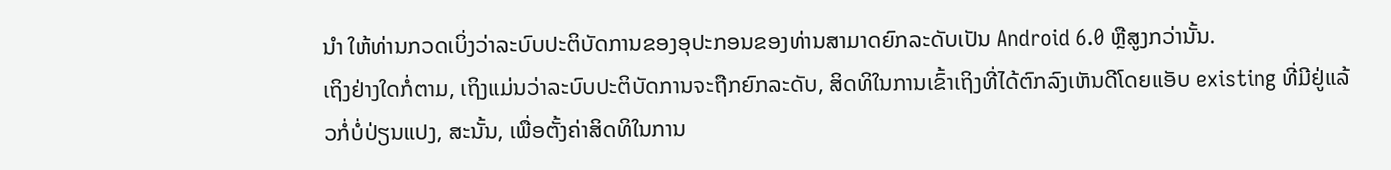ນຳ ໃຫ້ທ່ານກວດເບິ່ງວ່າລະບົບປະຕິບັດການຂອງອຸປະກອນຂອງທ່ານສາມາດຍົກລະດັບເປັນ Android 6.0 ຫຼືສູງກວ່ານັ້ນ.
ເຖິງຢ່າງໃດກໍ່ຕາມ, ເຖິງແມ່ນວ່າລະບົບປະຕິບັດການຈະຖືກຍົກລະດັບ, ສິດທິໃນການເຂົ້າເຖິງທີ່ໄດ້ຕົກລົງເຫັນດີໂດຍແອັບ existing ທີ່ມີຢູ່ແລ້ວກໍ່ບໍ່ປ່ຽນແປງ, ສະນັ້ນ, ເພື່ອຕັ້ງຄ່າສິດທິໃນການ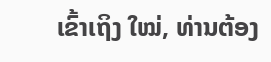ເຂົ້າເຖິງ ໃໝ່, ທ່ານຕ້ອງ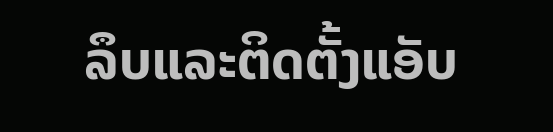ລຶບແລະຕິດຕັ້ງແອັບ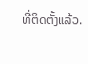ທີ່ຕິດຕັ້ງແລ້ວ.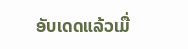ອັບເດດແລ້ວເມື່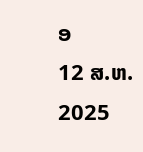ອ
12 ສ.ຫ. 2025